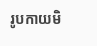រូបកាយមិ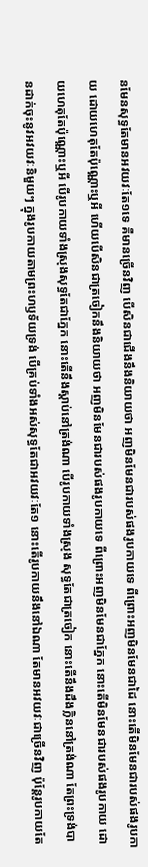នមែនសុទ្ធតែមានអវយវៈតែ១ទេ គឺមានច្រើនវិញ បើសិនជាជើងនឹងនិយាយថា អញមិនមែនជារបស់ផងរូបកាយទេ ពីព្រោះអញមិនមែនជាដៃ នោះតើមិនមែនជារបស់ផងរូបកាយ ដោយហេតុតែប៉ុណ្ណោះឬអី ហើយបើសិនជាត្រចៀកនឹងនិយាយថា អញមិនមែនជារបស់ផងរូបកាយទេ ពីព្រោះអញមិនមែនជាភ្នែក នោះតើមិនមែនជារបស់ផងរូបកាយ ដោយហេតុតែប៉ុណ្ណោះឬអី បើរូបកាយទាំងស្រុងសុទ្ធតែជាភ្នែក នោះតើនឹងស្តាប់នៅត្រង់ណា បើរូបកាយទាំងស្រុង សុទ្ធតែជាត្រចៀក នោះតើនឹងដឹងក្លិននៅត្រង់ណា តែព្រះទ្រង់បានដាក់ចុះនូវអវយវៈនិមួយៗ ក្នុងរូបកាយតាមព្រះហឫទ័យទ្រង់ បើគ្រប់ទាំងអស់សុទ្ធតែជាអវយវៈតែ១ នោះតើរូបកាយនឹងនៅឯណា តែមានអវយវៈជាច្រើនវិញ ប៉ុន្តែរូបកាយតែ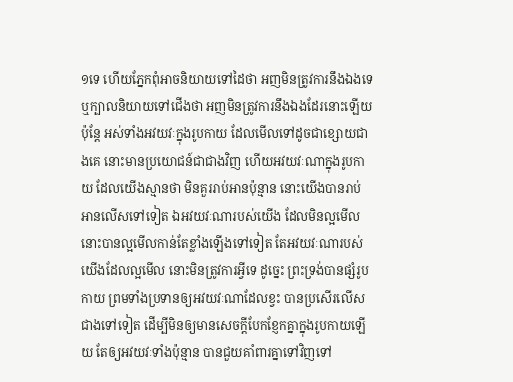១ទេ ហើយភ្នែកពុំអាចនិយាយទៅដៃថា អញមិនត្រូវការនឹងឯងទេ ឬក្បាលនិយាយទៅជើងថា អញមិនត្រូវការនឹងឯងដែរនោះឡើយ ប៉ុន្តែ អស់ទាំងអវយវៈក្នុងរូបកាយ ដែលមើលទៅដូចជាខ្សោយជាងគេ នោះមានប្រយោជន៍ជាជាងវិញ ហើយអវយវៈណាក្នុងរូបកាយ ដែលយើងស្មានថា មិនគួររាប់អានប៉ុន្មាន នោះយើងបានរាប់អានលើសទៅទៀត ឯអវយវៈណារបស់យើង ដែលមិនល្អមើល នោះបានល្អមើលកាន់តែខ្លាំងឡើងទៅទៀត តែអវយវៈណារបស់យើងដែលល្អមើល នោះមិនត្រូវការអ្វីទេ ដូច្នេះ ព្រះទ្រង់បានផ្សំរូបកាយ ព្រមទាំងប្រទានឲ្យអវយវៈណាដែលខ្វះ បានប្រសើរលើសជាងទៅទៀត ដើម្បីមិនឲ្យមានសេចក្ដីបែកខ្ញែកគ្នាក្នុងរូបកាយឡើយ តែឲ្យអវយវៈទាំងប៉ុន្មាន បានជួយគាំពារគ្នាទៅវិញទៅ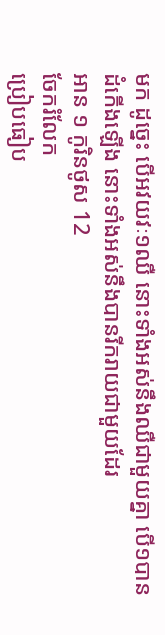មក ដូច្នេះ បើអវយវៈ១ឈឺ នោះទាំងអស់នឹងឈឺជាមួយគ្នា បើ១បានដំកើងឡើង នោះទាំងអស់នឹងបានរីករាយជាមួយដែរ
អាន ១ កូរិនថូស 12
ចែករំលែក
ប្រៀបធៀប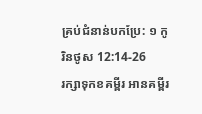គ្រប់ជំនាន់បកប្រែ: ១ កូរិនថូស 12:14-26
រក្សាទុកខគម្ពីរ អានគម្ពីរ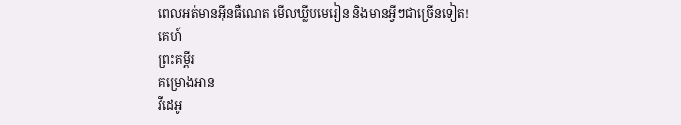ពេលអត់មានអ៊ីនធឺណេត មើលឃ្លីបមេរៀន និងមានអ្វីៗជាច្រើនទៀត!
គេហ៍
ព្រះគម្ពីរ
គម្រោងអាន
វីដេអូ